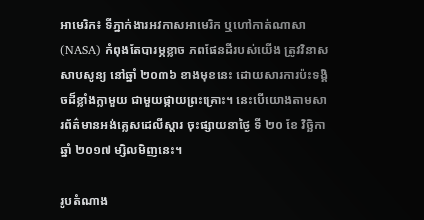អាមេរិក៖ ទីភ្នាក់ងារអវកាសអាមេរិក ឬហៅកាត់ណាសា (NASA) កំពុងតែបារម្ភខ្លាច ភពផែនដីរបស់យើង ត្រូវវិនាសសាបសូន្យ នៅឆ្នាំ ២០៣៦ ខាងមុខនេះ ដោយសារការប៉ះទង្គិចដ៏ខ្លាំងក្លាមួយ ជាមួយផ្កាយព្រះគ្រោះ។ នេះបើយោងតាមសារព័ត៌មានអង់គ្លេសដេលីស្តារ ចុះផ្សាយនាថ្ងៃ ទី ២០ ខែ វិច្ឆិកា ឆ្នាំ ២០១៧ ម្សិលមិញនេះ។

រូបតំណាង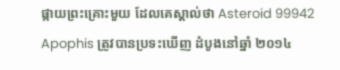ផ្កាយព្រះគ្រោះមួយ ដែលគេស្គាល់ថា Asteroid 99942 Apophis ត្រូវបានប្រទះឃើញ ដំបូងនៅឆ្នាំ ២០១៤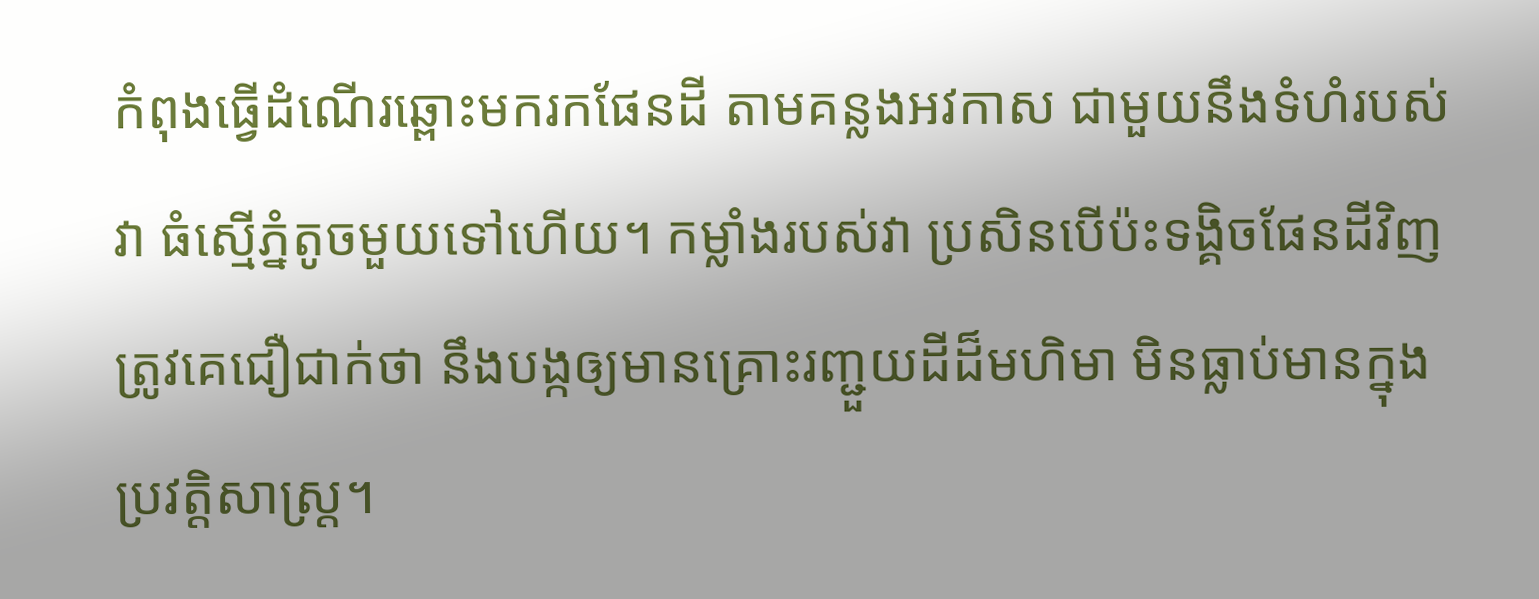កំពុងធ្វើដំណើរឆ្ពោះមករកផែនដី តាមគន្លងអវកាស ជាមួយនឹងទំហំរបស់វា ធំស្មើភ្នំតូចមួយទៅហើយ។ កម្លាំងរបស់វា ប្រសិនបើប៉ះទង្គិចផែនដីវិញ ត្រូវគេជឿជាក់ថា នឹងបង្កឲ្យមានគ្រោះរញ្ជួយដីដ៏មហិមា មិនធ្លាប់មានក្នុងប្រវត្តិសាស្ត្រ។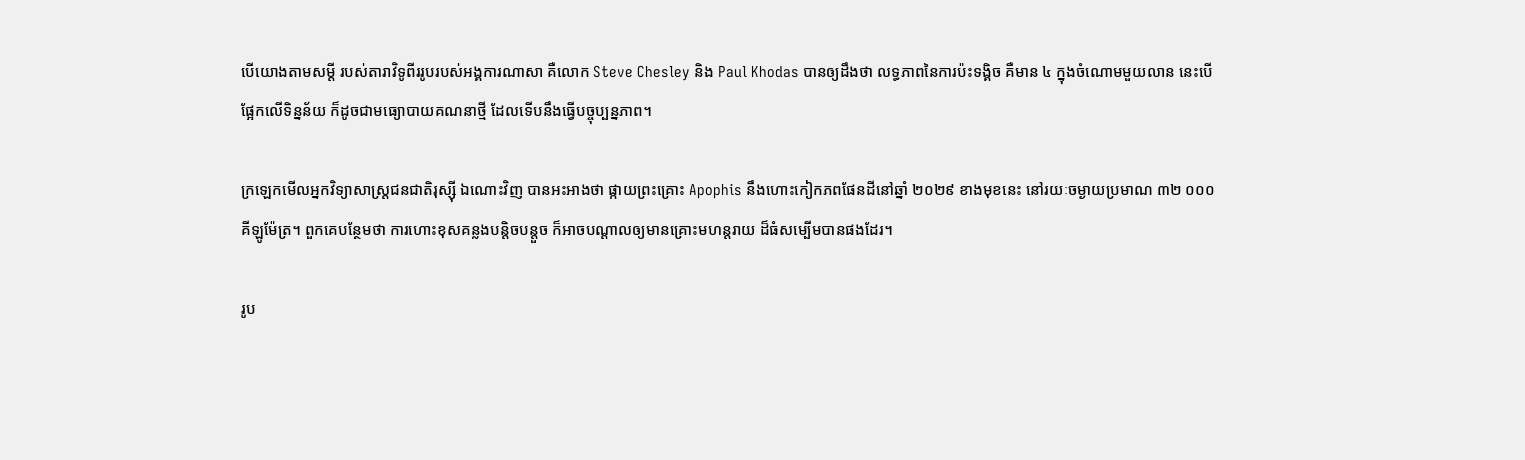បើយោងតាមសម្តី របស់តារាវិទូពីររូបរបស់អង្គការណាសា គឺលោក Steve Chesley និង Paul Khodas បានឲ្យដឹងថា លទ្ធភាពនៃការប៉ះទង្គិច គឺមាន ៤ ក្នុងចំណោមមួយលាន នេះបើផ្អែកលើទិន្នន័យ ក៏ដូចជាមធ្យោបាយគណនាថ្មី ដែលទើបនឹងធ្វើបច្ចុប្បន្នភាព។

ក្រឡេកមើលអ្នកវិទ្យាសាស្រ្តជនជាតិរុស្ស៊ី ឯណោះវិញ បានអះអាងថា ផ្កាយព្រះគ្រោះ Apophis នឹងហោះកៀកភពផែនដីនៅឆ្នាំ ២០២៩ ខាងមុខនេះ នៅរយៈចម្ងាយប្រមាណ ៣២ ០០០ គីឡូម៉ែត្រ។ ពួកគេបន្ថែមថា ការហោះខុសគន្លងបន្តិចបន្តួច ក៏អាចបណ្តាលឲ្យមានគ្រោះមហន្តរាយ ដ៏ធំសម្បើមបានផងដែរ។

រូប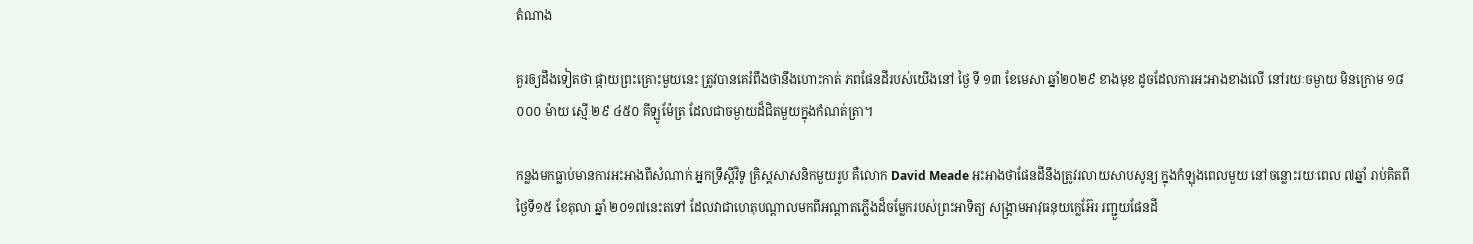តំណាង

គួរឲ្យដឹងទៀតថា ផ្កាយព្រះគ្រោះមួយនេះ ត្រូវបានគេរំពឹងថានឹងហោះកាត់ ភពផែនដីរបស់យើងនៅ ថ្ងៃ ទី ១៣ ខែមេសា ឆ្នាំ២០២៩ ខាងមុខ ដូចដែលការអះអាងខាងលើ នៅរយៈចម្ងាយ មិនក្រោម ១៨ ០០០ ម៉ាយ ស្មើ ២៩ ៤៥០ គីឡូម៉ែត្រ ដែលជាចម្ងាយដ៏ជិតមួយក្នុងកំណត់ត្រា។

កន្លងមកធ្លាប់មានការអះអាងពីសំណាក់ អ្នកទ្រឹស្តីវិទូ គ្រិស្តសាសនិកមួយរូប គឺលោក David Meade អះអាងថាផែនដីនឹងត្រូវរលាយសាបសូន្យ ក្នុងកំឡុងពេលមួយ នៅចន្លោះរយៈពេល ៧ឆ្នាំ រាប់គិតពីថ្ងៃទី១៥ ខែតុលា ឆ្នាំ ២០១៧នេះតទៅ ដែលវាជាហេតុបណ្តាលមកពីអណ្តាតភ្លើងដ៏ចម្លែករបស់ព្រះអាទិត្យ សង្រ្គាមអាវុធនុយក្លេអ៊ែរ រញ្ជួយផែនដី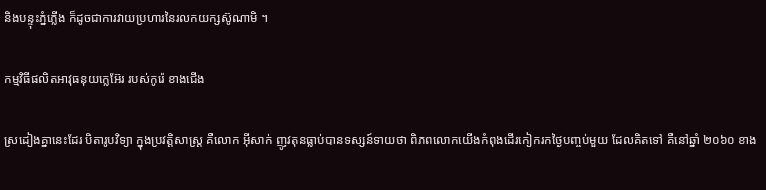និងបន្ទុះភ្នំភ្លើង ក៏ដូចជាការវាយប្រហារនៃរលកយក្សស៊ូណាមិ ។

កម្មវិធីផលិតអាវុធនុយក្លេអ៊ែរ របស់កូរ៉េ ខាងជើង

ស្រដៀងគ្នានេះដែរ បិតារូបវិទ្យា ក្នុងប្រវត្តិសាស្រ្ត គឺលោក អុីសាក់ ញូវតុនធ្លាប់បានទស្សន៍ទាយថា ពិភពលោកយើងកំពុងដើរកៀករកថ្ងៃបញ្ចប់មួយ ដែលគិតទៅ គឺនៅឆ្នាំ ២០៦០ ខាង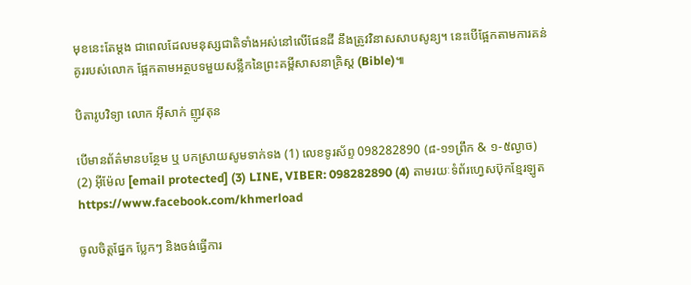មុខនេះតែម្តង ជាពេលដែលមនុស្សជាតិទាំងអស់នៅលើផែនដី នឹងត្រូវវិនាសសាបសូន្យ។ នេះបើផ្អែកតាមការគន់គូររបស់លោក ផ្អែកតាមអត្ថបទមួយសន្លឹកនៃព្រះគម្ពីសាសនាគ្រិស្ត (Bible)៕

បិតារូបវិទ្យា លោក អុីសាក់ ញូវតុន

បើមានព័ត៌មានបន្ថែម ឬ បកស្រាយសូមទាក់ទង (1) លេខទូរស័ព្ទ 098282890 (៨-១១ព្រឹក & ១-៥ល្ងាច) (2) អ៊ីម៉ែល [email protected] (3) LINE, VIBER: 098282890 (4) តាមរយៈទំព័រហ្វេសប៊ុកខ្មែរឡូត https://www.facebook.com/khmerload

ចូលចិត្តផ្នែក ប្លែកៗ និងចង់ធ្វើការ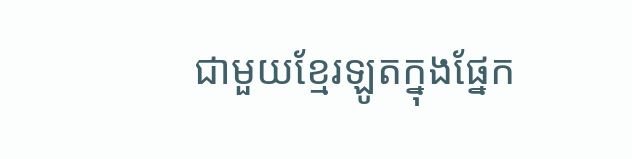ជាមួយខ្មែរឡូតក្នុងផ្នែក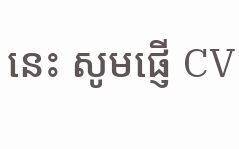នេះ សូមផ្ញើ CV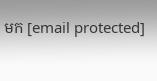មក [email protected]